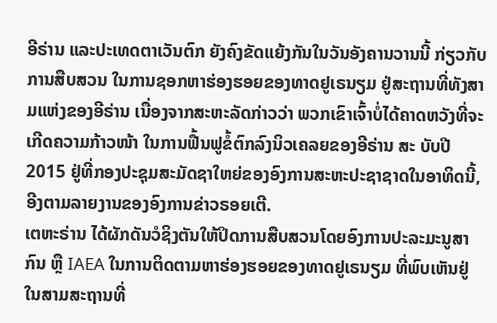ອີຣ່ານ ແລະປະເທດຕາເວັນຕົກ ຍັງຄົງຂັດແຍ້ງກັນໃນວັນອັງຄານວານນີ້ ກ່ຽວກັບການສືບສວນ ໃນການຊອກຫາຮ່ອງຮອຍຂອງທາດຢູເຣນຽມ ຢູ່ສະຖານທີ່ທັງສາມແຫ່ງຂອງອີຣ່ານ ເນື່ອງຈາກສະຫະລັດກ່າວວ່າ ພວກເຂົາເຈົ້າບໍ່ໄດ້ຄາດຫວັງທີ່ຈະເກີດຄວາມກ້າວໜ້າ ໃນການຟື້ນຟູຂໍ້ຕົກລົງນິວເຄລຍຂອງອີຣ່ານ ສະ ບັບປີ 2015 ຢູ່ທີ່ກອງປະຊຸມສະມັດຊາໃຫຍ່ຂອງອົງການສະຫະປະຊາຊາດໃນອາທິດນີ້, ອີງຕາມລາຍງານຂອງອົງການຂ່າວຣອຍເຕີ.
ເຕຫະຣ່ານ ໄດ້ຜັກດັນວໍຊິງຕັນໃຫ້ປິດການສືບສວນໂດຍອົງການປະລະມະນູສາກົນ ຫຼື IAEA ໃນການຕິດຕາມຫາຮ່ອງຮອຍຂອງທາດຢູເຣນຽມ ທີ່ພົບເຫັນຢູ່ໃນສາມສະຖານທີ່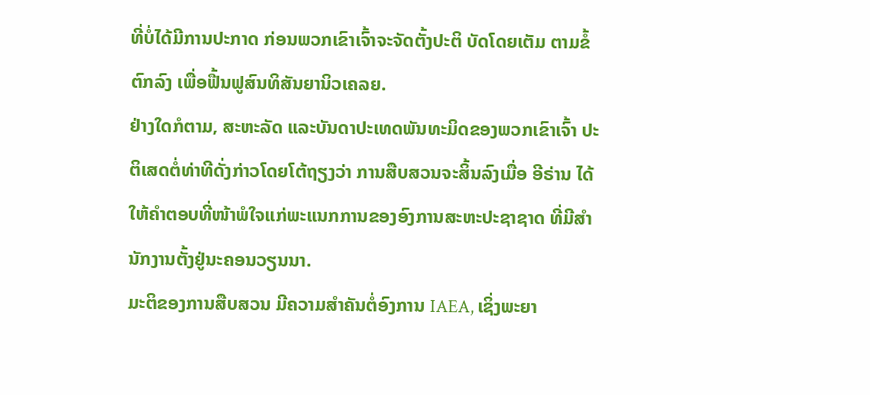ທີ່ບໍ່ໄດ້ມີການປະກາດ ກ່ອນພວກເຂົາເຈົ້າຈະຈັດຕັ້ງປະຕິ ບັດໂດຍເຕັມ ຕາມຂໍ້ຕົກລົງ ເພື່ອຟື້ນຟູສົນທິສັນຍານິວເຄລຍ.
ຢ່າງໃດກໍຕາມ, ສະຫະລັດ ແລະບັນດາປະເທດພັນທະມິດຂອງພວກເຂົາເຈົ້າ ປະຕິເສດຕໍ່ທ່າທີດັ່ງກ່າວໂດຍໂຕ້ຖຽງວ່າ ການສືບສວນຈະສິ້ນລົງເມື່ອ ອີຣ່ານ ໄດ້ໃຫ້ຄໍາຕອບທີ່ໜ້າພໍໃຈແກ່ພະແນກການຂອງອົງການສະຫະປະຊາຊາດ ທີ່ມີສໍານັກງານຕັ້ງຢູ່ນະຄອນວຽນນາ.
ມະຕິຂອງການສືບສວນ ມີຄວາມສໍາຄັນຕໍ່ອົງການ IAEA, ເຊິ່ງພະຍາ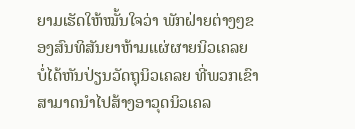ຍາມເຮັດໃຫ້ໝັ້ນໃຈວ່າ ພັກຝ່າຍຕ່າງໆຂອງສົນທິສັນຍາຫ້າມແຜ່ຜາຍນິວເຄລຍ ບໍ່ໄດ້ຫັນປ່ຽນວັດຖຸນິວເຄລຍ ທີ່ພວກເຂົາສາມາດນຳໄປສ້າງອາວຸດນິວເຄລ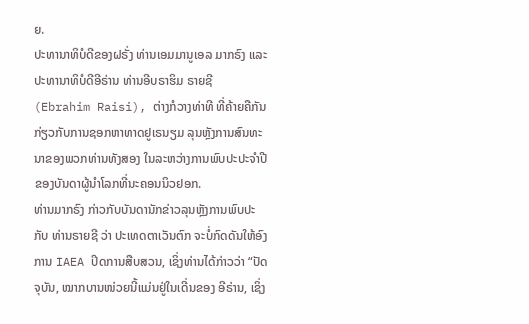ຍ.
ປະທານາທິບໍດີຂອງຝຣັ່ງ ທ່ານເອມມານູເອລ ມາກຣົງ ແລະປະທານາທິບໍດີອີຣ່ານ ທ່ານອີບຣາຮິມ ຣາຍຊີ (Ebrahim Raisi), ຕ່າງກໍວາງທ່າທີ ທີ່ຄ້າຍຄືກັນກ່ຽວກັບການຊອກຫາທາດຢູເຣນຽມ ລຸນຫຼັງການສົນທະນາຂອງພວກທ່ານທັງສອງ ໃນລະຫວ່າງການພົບປະປະຈຳປີຂອງບັນດາຜູ້ນໍາໂລກທີ່ນະຄອນນິວຢອກ.
ທ່ານມາກຣົງ ກ່າວກັບບັນດານັກຂ່າວລຸນຫຼັງການພົບປະກັບ ທ່ານຣາຍຊີ ວ່າ ປະເທດຕາເວັນຕົກ ຈະບໍ່ກົດດັນໃຫ້ອົງການ IAEA ປິດການສືບສວນ, ເຊິ່ງທ່ານໄດ້ກ່າວວ່າ “ປັດຈຸບັນ, ໝາກບານໜ່ວຍນີ້ແມ່ນຢູ່ໃນເດີ່ນຂອງ ອີຣ່ານ, ເຊິ່ງ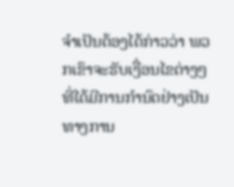ຈໍາເປັນຕ້ອງໄດ້ກ່າວວ່າ ພວກເຂົາຈະຮັບເງື່ອນໄຂຕ່າງໆທີ່ໄດ້ມີການກໍານົດຢ່າງເປັນທາງການ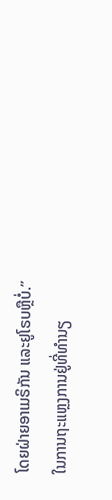ໂດຍຝ່າຍອາເມຣິກັນ ແລະຢູໂຣບຫຼືບໍ່.”
ໃນການຖະແຫຼງການຢູ່ທີ່ທໍານຽ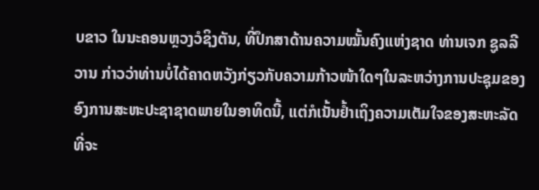ບຂາວ ໃນນະຄອນຫຼວງວໍຊິງຕັນ, ທີ່ປຶກສາດ້ານຄວາມໝັ້ນຄົງແຫ່ງຊາດ ທ່ານເຈກ ຊູລລີວານ ກ່າວວ່າທ່ານບໍ່ໄດ້ຄາດຫວັງກ່ຽວກັບຄວາມກ້າວໜ້າໃດໆໃນລະຫວ່າງການປະຊຸມຂອງອົງການສະຫະປະຊາຊາດພາຍໃນອາທິດນີ້, ແຕ່ກໍເນັ້ນຢໍ້າເຖິງຄວາມເຕັມໃຈຂອງສະຫະລັດ ທີ່ຈະ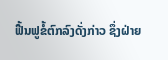ຟື້ນຟູຂໍ້ຕົກລົງດັ່ງກ່າວ ຊຶ່ງຝ່າຍ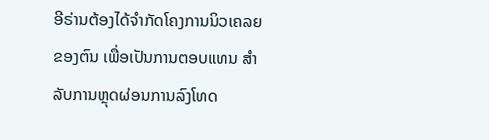ອີຣ່ານຕ້ອງໄດ້ຈໍາກັດໂຄງການນິວເຄລຍຂອງຕົນ ເພື່ອເປັນການຕອບແທນ ສໍາລັບການຫຼຸດຜ່ອນການລົງໂທດ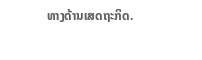ທາງດ້ານເສດຖະກິດ.